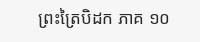ព្រះត្រៃបិដក ភាគ ១០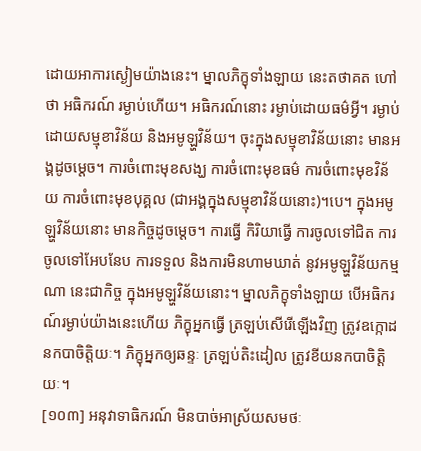ដោយអាការស្ងៀមយ៉ាងនេះ។ ម្នាលភិក្ខុទាំងឡាយ នេះតថាគត ហៅថា អធិករណ៍ រម្ងាប់ហើយ។ អធិករណ៍នោះ រម្ងាប់ដោយធម៌អ្វី។ រម្ងាប់ដោយសម្មុខាវិន័យ និងអមូឡ្ហវិន័យ។ ចុះក្នុងសម្មុខាវិន័យនោះ មានអង្គដូចម្តេច។ ការចំពោះមុខសង្ឃ ការចំពោះមុខធម៌ ការចំពោះមុខវិន័យ ការចំពោះមុខបុគ្គល (ជាអង្គក្នុងសម្មុខាវិន័យនោះ)។បេ។ ក្នុងអមូឡ្ហវិន័យនោះ មានកិច្ចដូចម្តេច។ ការធ្វើ កិរិយាធ្វើ ការចូលទៅជិត ការចូលទៅអែបនែប ការទទួល និងការមិនហាមឃាត់ នូវអមូឡ្ហវិន័យកម្មណា នេះជាកិច្ច ក្នុងអមូឡ្ហវិន័យនោះ។ ម្នាលភិក្ខុទាំងឡាយ បើអធិករណ៍រម្ងាប់យ៉ាងនេះហើយ ភិក្ខុអ្នកធ្វើ ត្រឡប់សើរើឡើងវិញ ត្រូវឧក្កោដនកបាចិត្តិយៈ។ ភិក្ខុអ្នកឲ្យឆន្ទៈ ត្រឡប់តិះដៀល ត្រូវខីយនកបាចិត្តិយៈ។
[១០៣] អនុវាទាធិករណ៍ មិនបាច់អាស្រ័យសមថៈ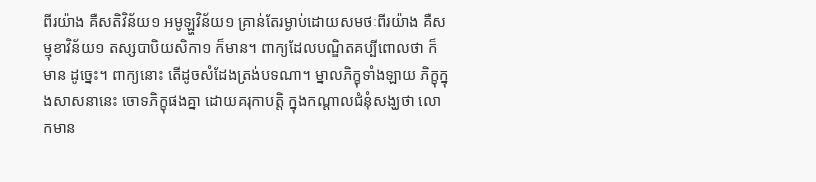ពីរយ៉ាង គឺសតិវិន័យ១ អមូឡ្ហវិន័យ១ គ្រាន់តែរម្ងាប់ដោយសមថៈពីរយ៉ាង គឺសម្មុខាវិន័យ១ តស្សបាបិយសិកា១ ក៏មាន។ ពាក្យដែលបណ្ឌិតគប្បីពោលថា ក៏មាន ដូច្នេះ។ ពាក្យនោះ តើដូចសំដែងត្រង់បទណា។ ម្នាលភិក្ខុទាំងឡាយ ភិក្ខុក្នុងសាសនានេះ ចោទភិក្ខុផងគ្នា ដោយគរុកាបត្តិ ក្នុងកណ្តាលជំនុំសង្ឃថា លោកមាន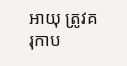អាយុ ត្រូវគរុកាប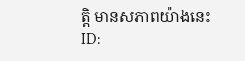ត្តិ មានសភាពយ៉ាងនេះ
ID: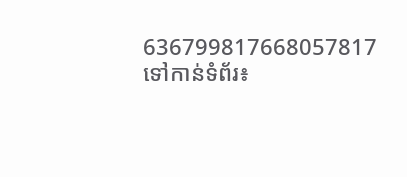636799817668057817
ទៅកាន់ទំព័រ៖